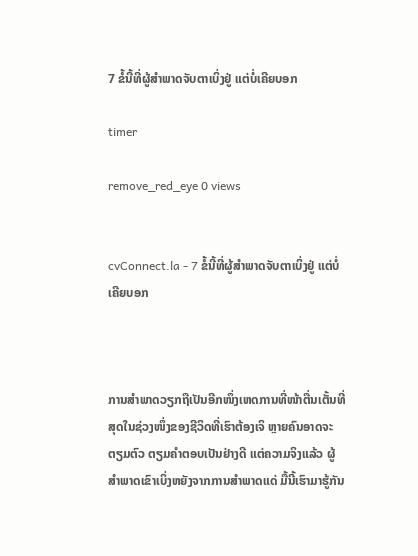7 ຂໍ້ນີ້ທີ່ຜູ້ສຳພາດຈັບຕາເບິ່ງຢູ່ ແຕ່ບໍ່ເຄີຍບອກ

timer

remove_red_eye 0 views


cvConnect.la - 7 ຂໍ້ນີ້ທີ່ຜູ້ສຳພາດຈັບຕາເບິ່ງຢູ່ ແຕ່ບໍ່ເຄີຍບອກ



ການສຳພາດວຽກຖືເປັນອີກໜຶ່ງເຫດການທີ່ໜ້າຕື່ນເຕັ້ນທີ່ສຸດໃນຊ່ວງໜຶ່ງຂອງຊີວິດທີ່ເຮົາຕ້ອງເຈິ ຫຼາຍຄົນອາດຈະຕຽມຕົວ ຕຽມຄຳຕອບເປັນຢ່າງດີ ແຕ່ຄວາມຈິງແລ້ວ ຜູ້ສຳພາດເຂົາເບິ່ງຫຍັງຈາກການສຳພາດແດ່ ມື້ນີ້ເຮົາມາຮູ້ກັນ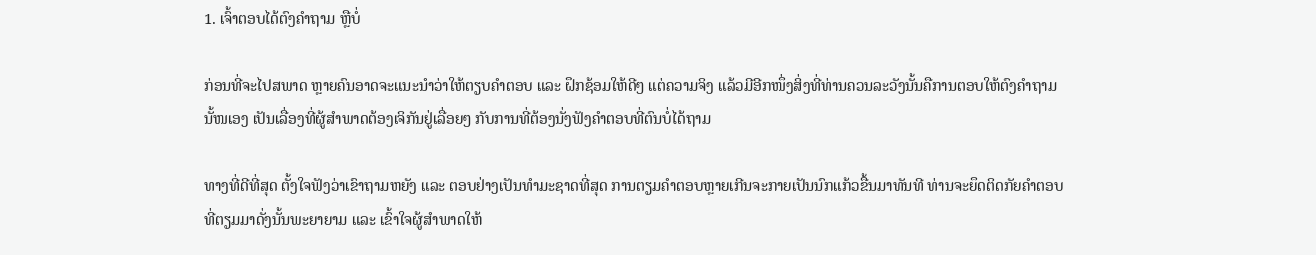1. ເຈົ້າຕອບໄດ້ຕົງຄຳຖາມ ຫຼືບໍ່

ກ່ອນທີ່ຈະໄປສພາດ ຫຼາຍຄົນອາດຈະແນະນຳວ່າໃຫ້ຕຽບຄຳຕອບ ແລະ ຝຶກຊ້ອມໃຫ້ດີໆ ແຕ່ຄວາມຈິງ ແລ້ວມີອີກໜຶ່ງສິ່ງທີ່ທ່ານຄວນລະວັງນັ້ນຄືການຕອບໃຫ້ຕົງຄຳຖາມນັ້ໜເອງ ເປັນເລື່ອງທີ່ຜູ້ສຳພາດຕ້ອງເຈິກັນຢູ່ເລື່ອຍໆ ກັບການທີ່ຕ້ອງນັ່ງຟັງຄຳຕອບທີ່ຕົນບໍ່ໄດ້ຖາມ

ທາງທີ່ດີທີ່ສຸດ ຕັ້ງໃຈຟັງວ່າເຂົາຖາມຫຍັງ ແລະ ຕອບຢ່າງເປັນທຳມະຊາດທີ່ສຸດ ການຕຽມຄຳຕອບຫຼາຍເກີນຈະກາຍເປັນນົກແກ້ວຂື້ນມາທັນທີ ທ່ານຈະຍຶດຕິດກັຍຄຳຕອບທີ່ຕຽມມາດັ່ງນັ້ນພະຍາຍາມ ແລະ ເຂົ້າໃຈຜູ້ສຳພາດໃຫ້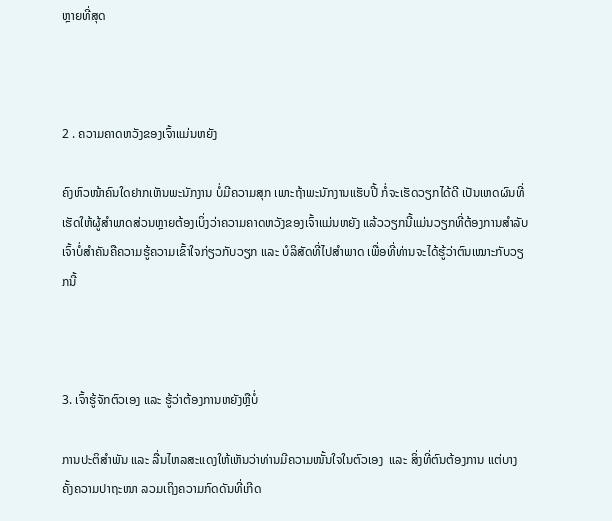ຫຼາຍທີ່ສຸດ



2 . ຄວາມຄາດຫວັງຂອງເຈົ້າແມ່ນຫຍັງ

ຄົງຫົວໜ້າຄົນໃດຢາກເຫັນພະນັກງານ ບໍ່ມີຄວາມສຸກ ເພາະຖ້າພະນັກງານແຮັບປີ້ ກໍ່ຈະເຮັດວຽກໄດ້ດີ ເປັນເຫດຜົນທີ່ເຮັດໃຫ້ຜູ້ສຳພາດສ່ວນຫຼາຍຕ້ອງເບິ່ງວ່າຄວາມຄາດຫວັງຂອງເຈົ້າແມ່ນຫຍັງ ແລ້ວວຽກນີ້ແມ່ນວຽກທີ່ຕ້ອງການສຳລັບເຈົ້າບໍ່ສຳຄັນຄືຄວາມຮູ້ຄວາມເຂົ້າໃຈກ່ຽວກັບວຽກ ແລະ ບໍລິສັດທີ່ໄປສຳພາດ ເພື່ອທີ່ທ່ານຈະໄດ້ຮູ້ວ່າຕົນເໝາະກັບວຽກນີ້



3. ເຈົ້າຮູ້ຈັກຕົວເອງ ແລະ ຮູ້ວ່າຕ້ອງການຫຍັງຫຼືບໍ່

ການປະຕິສຳພັນ ແລະ ລື່ນໄຫລສະແດງໃຫ້ເຫັນວ່າທ່ານມີຄວາມໜັ້ນໃຈໃນຕົວເອງ  ແລະ ສິ່ງທີ່ຕົນຕ້ອງການ ແຕ່ບາງຄັ້ງຄວາມປາຖະໜາ ລວມເຖິງຄວາມກົດດັນທີ່ເກີດ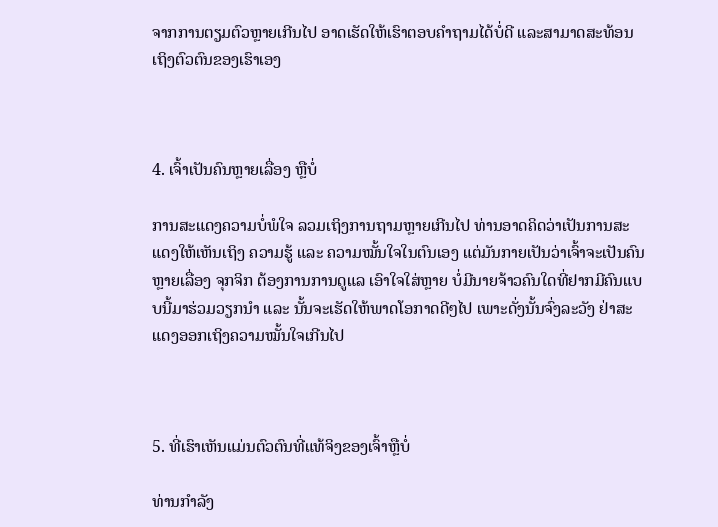ຈາກການຕຽມຕົວຫຼາຍເກີນໄປ ອາດເຮັດໃຫ້ເຮົາຕອບຄຳຖາມໄດ້ບໍ່ດີ ແລະສາມາດສະທ້ອນເຖິງຕົວຕົນຂອງເຮົາເອງ



4. ເຈົ້າເປັນຄົນຫຼາຍເລື່ອງ ຫຼືບໍ່

ການສະແດງຄວາມບໍ່ພໍໃຈ ລວມເຖິງການຖາມຫຼາຍເກີນໄປ ທ່ານອາດຄິດວ່າເປັນການສະແດງໃຫ້ເຫັນເຖິງ ຄວາມຮູ້ ແລະ ຄວາມໝັ້ນໃຈໃນຕົນເອງ ແຕ່ມັນກາຍເປັນວ່າເຈົ້າຈະເປັນຄົນຫຼາຍເລື່ອງ ຈຸກຈິກ ຕ້ອງການການດູແລ ເອົາໃຈໃສ່ຫຼາຍ ບໍ່ມີນາຍຈ້າວຄົນໃດທີ່ຢາກມີຄົນແບບນີ້ມາຮ່ວມວຽກນຳ ແລະ ນັ້ນຈະເຮັດໃຫ້ພາດໂອກາດດີໆໄປ ເພາະດັ່ງນັ້ນຈົ່ງລະວັງ ຢ່າສະແດງອອກເຖິງຄວາມໝັ້ນໃຈເກີນໄປ



5. ທີ່ເຮົາເຫັນແມ່ນຕົວຕົນທີ່ແທ້ຈິງຂອງເຈົ້າຫຼືບໍ່

ທ່ານກຳລັງ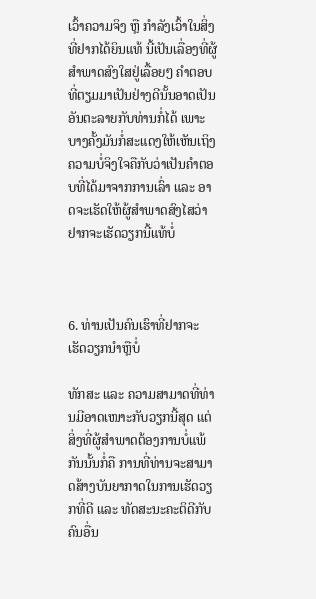ເວົ້າຄວາມຈິງ ຫຼື ກຳລັງເວົ້າໃນສິ່ງທີ່ຢາກໄດ້ຍິນແທ້ ນີ້ເປັນເລື່ອງທີ່ຜູ້ສຳພາດສົງໃສຢູ່ເລື້ອຍໆ ຄຳຕອບທີ່ຕຽມມາເປັນຢ່າງດີນັ້ນອາດເປັນອັນຕະລາຍກັບທ່ານກໍ່ໄດ້ ເພາະບາງຄັ້ງມັນກໍ່ສະແດງໃຫ້ເຫັນເຖິງຄວາມບໍ່ຈິງໃຈຄືກັບວ່າເປັນຄຳຕອບທີ່ໄດ້ມາຈາກການເລົ່າ ແລະ ອາດຈະເຮັດໃຫ້ຜູ້ສຳພາດສົງໄສວ່າຢາກຈະເຮັດວຽກນີ້ແທ້ບໍ່



6. ທ່ານເປັນຄົນເຮົາທີ່ຢາກຈະເຮັດວຽກນຳຫຼືບໍ່

ທັກສະ ແລະ ຄວາມສາມາດທີ່ທ່ານມີອາດເໜາະກັບວຽກນີ້ສຸດ ແຕ່ສິ່ງທີ່ຜູ້ສຳພາດຕ້ອງການບໍ່ແພ້ກັນນັ້ນກໍ່ຄື ການທີ່ທ່ານຈະສາມາດສ້າງບັນຍາກາດໃນການເຮັດວຽກທີ່ດີ ແລະ ທັດສະນະຄະຕິດີກັບຄົນອື່ນ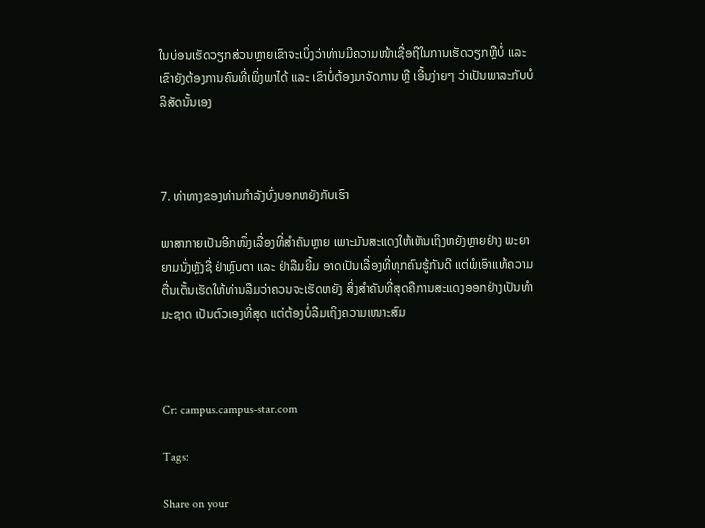ໃນບ່ອນເຮັດວຽກສ່ວນຫຼາຍເຂົາຈະເບິ່ງວ່າທ່ານມີຄວາມໜ້າເຊື່ອຖືໃນການເຮັດວຽກຫຼືບໍ່ ແລະ ເຂົາຍັງຕ້ອງການຄົນທີ່ເພິ່ງພາໄດ້ ແລະ ເຂົາບໍ່ຕ້ອງມາຈັດການ ຫຼື ເອີ້ນງ່າຍໆ ວ່າເປັນພາລະກັບບໍລິສັດນັ້ນເອງ



7. ທ່າທາງຂອງທ່ານກຳລັງບົ່ງບອກຫຍັງກັບເຮົາ

ພາສາກາຍເປັນອີກໜຶ່ງເລື່ອງທີ່ສຳຄັນຫຼາຍ ເພາະມັນສະແດງໃຫ້ເຫັນເຖິງຫຍັງຫຼາຍຢ່າງ ພະຍາຍາມນັ່ງຫຼັງຊື່ ຢ່າຫຼົບຕາ ແລະ ຢ່າລືມຍີ້ມ ອາດເປັນເລື່ອງທີ່ທຸກຄົນຮູ້ກັນດີ ແຕ່ພໍເອົາແທ້ຄວາມຕື່ນເຕັ້ນເຮັດໃຫ້ທ່ານລືມວ່າຄວນຈະເຮັດຫຍັງ ສິ່ງສຳຄັນທີ່ສຸດຄືການສະແດງອອກຢ່າງເປັນທຳມະຊາດ ເປັນຕົວເອງທີ່ສຸດ ແຕ່ຕ້ອງບໍ່ລືມເຖິງຄວາມເໜາະສົມ



Cr: campus.campus-star.com

Tags:

Share on your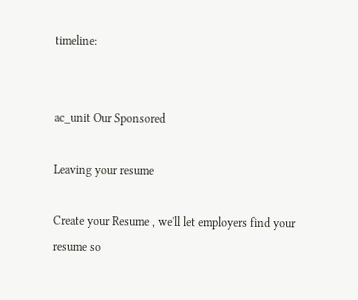timeline:


ac_unit Our Sponsored

Leaving your resume

Create your Resume , we'll let employers find your resume so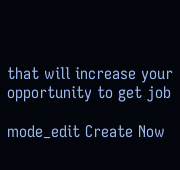that will increase your opportunity to get job

mode_edit Create Now